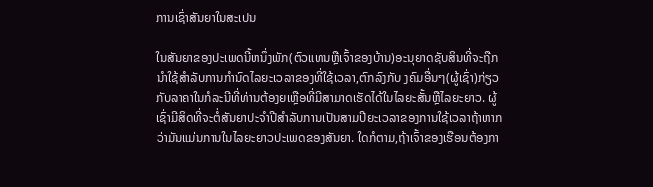ການເຊົ່າສັນຍາໃນສະເປນ

ໃນສັນຍາຂອງປະເພດນີ້ຫນຶ່ງພັກ(ຕົວແທນຫຼືເຈົ້າຂອງບ້ານ)ອະນຸຍາດຊັບສິນທີ່ຈະຖືກນໍາໃຊ້ສໍາລັບການກໍານົດໄລຍະເວລາຂອງທີ່ໃຊ້ເວລາ,ຕົກລົງກັບ ງຄົມອື່ນໆ(ຜູ້ເຊົ່າ)ກ່ຽວກັບລາຄາໃນກໍລະນີທີ່ທ່ານຕ້ອງຍເຫຼືອທີ່ມີສາມາດເຮັດໄດ້ໃນໄລຍະສັ້ນຫຼືໄລຍະຍາວ. ຜູ້ເຊົ່າມີສິດທີ່ຈະຕໍ່ສັນຍາປະຈໍາປີສໍາລັບການເປັນສາມປີຍະເວລາຂອງການໃຊ້ເວລາຖ້າຫາກວ່າມັນແມ່ນການໃນໄລຍະຍາວປະເພດຂອງສັນຍາ. ໃດກໍຕາມ,ຖ້າເຈົ້າຂອງເຮືອນຕ້ອງກາ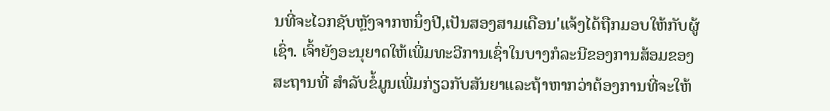ນທີ່ຈະໄວກຊັບຫຼັງຈາກຫນຶ່ງປີ,ເປັນສອງສາມເດືອນ'ແຈ້ງໄດ້ຖືກມອບໃຫ້ກັບຜູ້ເຊົ່າ. ເຈົ້າຍັງອະນຸຍາດໃຫ້ເພີ່ມທະວີການເຊົ່າໃນບາງກໍລະນີຂອງການສ້ອມຂອງສະຖານທີ່ ສໍາລັບຂໍ້ມູນເພີ່ມກ່ຽວກັບສັນຍາແລະຖ້າຫາກວ່າຕ້ອງການທີ່ຈະໃຫ້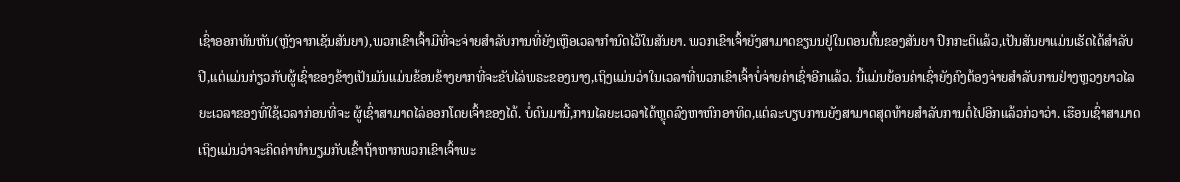ເຊົ່າອອກທັນຫັນ(ຫຼັງຈາກເຊັນສັນຍາ),ພວກເຂົາເຈົ້າມີທີ່ຈະຈ່າຍສໍາລັບການທີ່ຍັງເຫຼືອເວລາກຳນົດໄວ້ໃນສັນຍາ. ພວກເຂົາເຈົ້າຍັງສາມາດຂຽນນຢູ່ໃນຕອນຕົ້ນຂອງສັນຍາ ປົກກະຕິແລ້ວ,ເປັນສັນຍາແມ່ນເຮັດໄດ້ສໍາລັບປີ,ແຕ່ແມ່ນກ່ຽວກັບຜູ້ເຊົ່າຂອງຂ້າງເປັນມັນແມ່ນຂ້ອນຂ້າງຍາກທີ່ຈະຂັບໄລ່ພຣະຂອງນາງ,ເຖິງແມ່ນວ່າໃນເວລາທີ່ພວກເຂົາເຈົ້າບໍ່ຈ່າຍຄ່າເຊົ່າອີກແລ້ວ. ນີ້ແມ່ນຍ້ອນຄ່າເຊົ່າຍັງຄົງຕ້ອງຈ່າຍສໍາລັບການຢ່າງຫຼວງຍາວໄລຍະເວລາຂອງທີ່ໃຊ້ເວລາກ່ອນທີ່ຈະ ຜູ້ເຊົ່າສາມາດໄລ່ອອກໂດຍເຈົ້າຂອງໄດ້. ບໍ່ດົນມານີ້,ການໄລຍະເວລາໄດ້ຫຼຸດລົງຫາຫົກອາທິດ,ແຕ່ລະບຽບການຍັງສາມາດສຸດທ້າຍສໍາລັບການຕໍ່ໄປອີກແລ້ວກ່ວາວ່າ. ເຮືອນເຊົ່າສາມາດເຖິງແມ່ນວ່າຈະຄິດຄ່າທໍານຽມກັບເຂົ້າຖ້າຫາກພວກເຂົາເຈົ້າພະ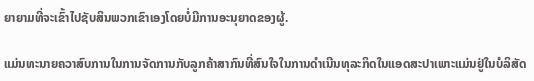ຍາຍາມທີ່ຈະເຂົ້າໄປຊັບສິນພວກເຂົາເອງໂດຍບໍ່ມີການອະນຸຍາດຂອງຜູ້.

ແມ່ນທະນາຍຄວາສົບການໃນການຈັດການກັບລູກຄ້າສາກົນທີ່ສົນໃຈໃນການດໍາເນີນທຸລະກິດໃນແອດສະປາເພາະແມ່ນຢູ່ໃນບໍລິສັດ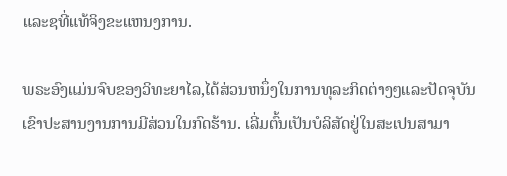ແລະຊທີ່ແທ້ຈິງຂະແຫນງການ.

ພຣະອົງແມ່ນຈົບຂອງວິທະຍາໄລ,ໄດ້ສ່ວນຫນຶ່ງໃນການທຸລະກິດຕ່າງໆແລະປັດຈຸບັນເຂົາປະສານງານການມີສ່ວນໃນກົດຮ້ານ. ເລີ່ມຕົ້ນເປັນບໍລິສັດຢູ່ໃນສະເປນສາມາ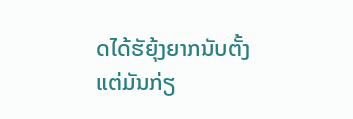ດໄດ້ຮັຍຸ້ງຍາກນັບຕັ້ງແຕ່ມັນກ່ຽ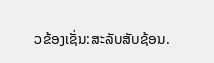ວຂ້ອງເຊັ່ນ:ສະລັບສັບຊ້ອນ.